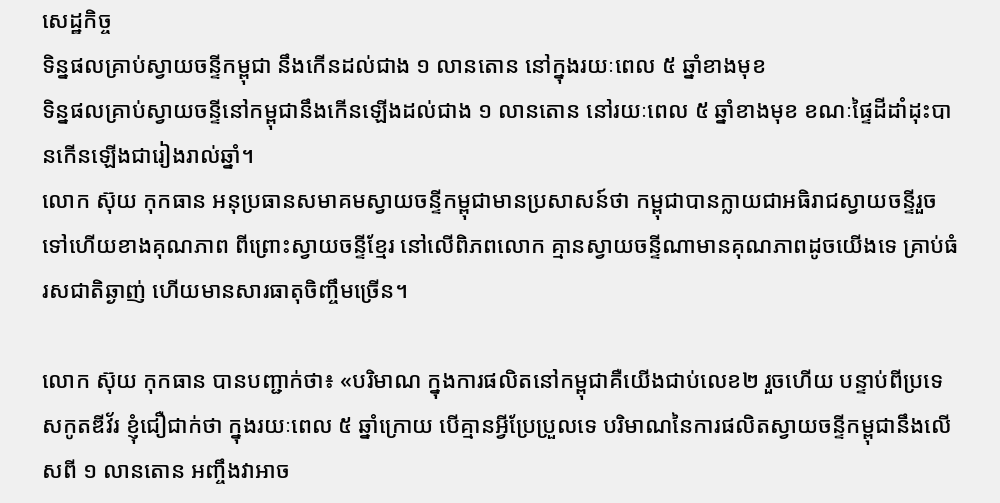សេដ្ឋកិច្ច
ទិន្នផលគ្រាប់ស្វាយចន្ទីកម្ពុជា នឹងកើនដល់ជាង ១ លានតោន នៅក្នុងរយៈពេល ៥ ឆ្នាំខាងមុខ
ទិន្នផលគ្រាប់ស្វាយចន្ទីនៅកម្ពុជានឹងកើនឡើងដល់ជាង ១ លានតោន នៅរយៈពេល ៥ ឆ្នាំខាងមុខ ខណៈផ្ទៃដីដាំដុះបានកើនឡើងជារៀងរាល់ឆ្នាំ។
លោក ស៊ុយ កុកធាន អនុប្រធានសមាគមស្វាយចន្ទីកម្ពុជាមានប្រសាសន៍ថា កម្ពុជាបានក្លាយជាអធិរាជស្វាយចន្ទីរួចទៅហើយខាងគុណភាព ពីព្រោះស្វាយចន្ទីខ្មែរ នៅលើពិភពលោក គ្មានស្វាយចន្ទីណាមានគុណភាពដូចយើងទេ គ្រាប់ធំ រសជាតិឆ្ងាញ់ ហើយមានសារធាតុចិញ្ចឹមច្រើន។

លោក ស៊ុយ កុកធាន បានបញ្ជាក់ថា៖ «បរិមាណ ក្នុងការផលិតនៅកម្ពុជាគឺយើងជាប់លេខ២ រួចហើយ បន្ទាប់ពីប្រទេសកូតឌីវ័រ ខ្ញុំជឿជាក់ថា ក្នុងរយៈពេល ៥ ឆ្នាំក្រោយ បើគ្មានអ្វីប្រែប្រួលទេ បរិមាណនៃការផលិតស្វាយចន្ទីកម្ពុជានឹងលើសពី ១ លានតោន អញ្ចឹងវាអាច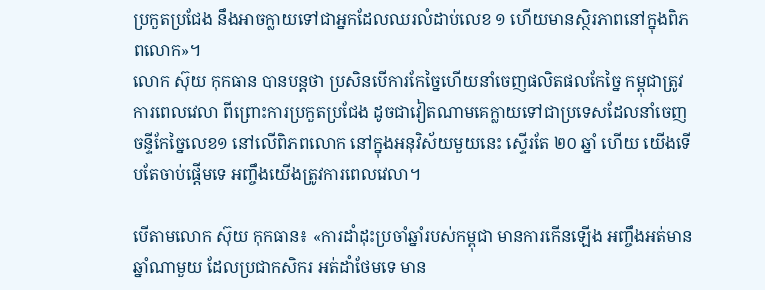ប្រកួតប្រជែង នឹងអាចក្លាយទៅជាអ្នកដែលឈរលំដាប់លេខ ១ ហើយមានស្ថិរភាពនៅក្នុងពិភពលោក»។
លោក ស៊ុយ កុកធាន បានបន្តថា ប្រសិនបើការកែច្នៃហើយនាំចេញផលិតផលកែច្នៃ កម្ពុជាត្រូវការពេលវេលា ពីព្រោះការប្រកួតប្រជែង ដូចជាវៀតណាមគេក្លាយទៅជាប្រទេសដែលនាំចេញ ចន្ទីកែច្នៃលេខ១ នៅលើពិភពលោក នៅក្នុងអនុវិស័យមួយនេះ ស្ទើរតែ ២០ ឆ្នាំ ហើយ យើងទើបតែចាប់ផ្ដើមទេ អញ្ចឹងយើងត្រូវការពេលវេលា។

បើតាមលោក ស៊ុយ កុកធាន៖ «ការដាំដុះប្រចាំឆ្នាំរបស់កម្ពុជា មានការកើនឡើង អញ្ចឹងអត់មានឆ្នាំណាមួយ ដែលប្រជាកសិករ អត់ដាំថែមទេ មាន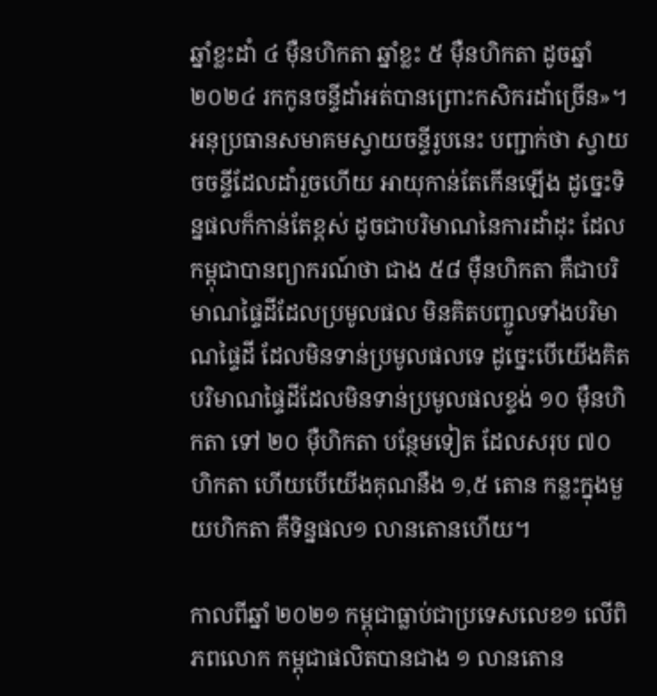ឆ្នាំខ្លះដាំ ៤ ម៉ឺនហិកតា ឆ្នាំខ្លះ ៥ ម៉ឺនហិកតា ដូចឆ្នាំ ២០២៤ រកកូនចន្ទីដាំអត់បានព្រោះកសិករដាំច្រើន»។
អនុប្រធានសមាគមស្វាយចន្ទីរូបនេះ បញ្ជាក់ថា ស្វាយចចន្ទីដែលដាំរួចហើយ អាយុកាន់តែកើនឡើង ដូច្នេះទិន្នផលក៏កាន់តែខ្ពស់ ដូចជាបរិមាណនៃការដាំដុះ ដែលកម្ពុជាបានព្យាករណ៍ថា ជាង ៥៨ ម៉ឺនហិកតា គឺជាបរិមាណផ្ទៃដីដែលប្រមូលផល មិនគិតបញ្ចូលទាំងបរិមាណផ្ទៃដី ដែលមិនទាន់ប្រមូលផលទេ ដូច្នេះបើយើងគិតបរិមាណផ្ទៃដីដែលមិនទាន់ប្រមូលផលខ្ទង់ ១០ ម៉ឺនហិកតា ទៅ ២០ ម៉ឺហិកតា បន្ថែមទៀត ដែលសរុប ៧០ ហិកតា ហើយបើយើងគុណនឹង ១,៥ តោន កន្លះក្នុងមួយហិកតា គឺទិន្នផល១ លានតោនហើយ។

កាលពីឆ្នាំ ២០២១ កម្ពុជាធ្លាប់ជាប្រទេសលេខ១ លើពិភពលោក កម្ពុជាផលិតបានជាង ១ លានតោន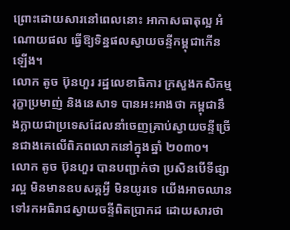ព្រោះដោយសារនៅពេលនោះ អាកាសធាតុល្អ អំណោយផល ធ្វើឱ្យទិន្នផលស្វាយចន្ទីកម្ពុជាកើនឡើង។
លោក តូច ប៊ុនហួរ រដ្ឋលេខាធិការ ក្រសួងកសិកម្ម រុក្ខាប្រមាញ់ និងនេសាទ បានអះអាងថា កម្ពុជានឹងក្លាយជាប្រទេសដែលនាំចេញគ្រាប់ស្វាយចន្ទីច្រើនជាងគេលើពិភពលោកនៅក្នុងឆ្នាំ ២០៣០។
លោក តូច ប៊ុនហួរ បានបញ្ជាក់ថា ប្រសិនបើទីផ្សារល្អ មិនមានឧបសគ្គអ្វី មិនយូរទេ យើងអាចឈានទៅរកអធិរាជស្វាយចន្ទីពិតប្រាកដ ដោយសារថា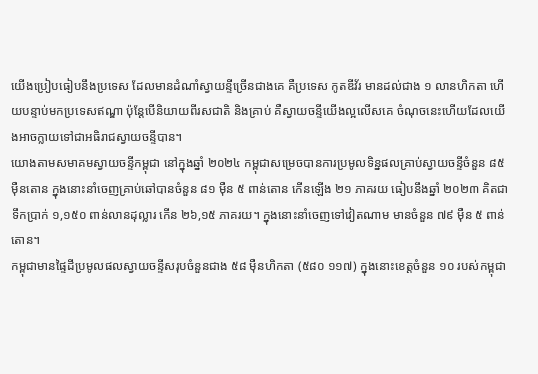យើងប្រៀបធៀបនឹងប្រទេស ដែលមានដំណាំស្វាយន្ទីច្រើនជាងគេ គឺប្រទេស កូតឌីវ័រ មានដល់ជាង ១ លានហិកតា ហើយបន្ទាប់មកប្រទេសឥណ្ឌា ប៉ុន្តែបើនិយាយពីរសជាតិ និងគ្រាប់ គឺស្វាយចន្ទីយើងល្អលើសគេ ចំណុចនេះហើយដែលយើងអាចក្លាយទៅជាអធិរាជស្វាយចន្ទីបាន។
យោងតាមសមាគមស្វាយចន្ទីកម្ពុជា នៅក្នុងឆ្នាំ ២០២៤ កម្ពុជាសម្រេចបានការប្រមូលទិន្នផលគ្រាប់ស្វាយចន្ទីចំនួន ៨៥ ម៉ឺនតោន ក្នុងនោះនាំចេញគ្រាប់ឆៅបានចំនួន ៨១ ម៉ឺន ៥ ពាន់តោន កើនឡើង ២១ ភាគរយ ធៀបនឹងឆ្នាំ ២០២៣ គិតជាទឹកប្រាក់ ១,១៥០ ពាន់លានដុល្លារ កើន ២៦,១៥ ភាគរយ។ ក្នុងនោះនាំចេញទៅវៀតណាម មានចំនួន ៧៩ ម៉ឺន ៥ ពាន់តោន។
កម្ពុជាមានផ្ទៃដីប្រមូលផលស្វាយចន្ទីសរុបចំនួនជាង ៥៨ ម៉ឺនហិកតា (៥៨០ ១១៧) ក្នុងនោះខេត្តចំនួន ១០ របស់កម្ពុជា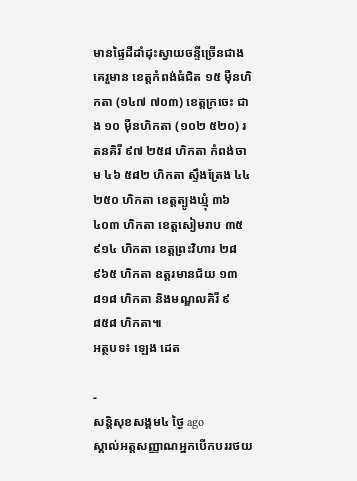មានផ្ទៃដីដាំដុះស្វាយចន្ទីច្រើនជាងគេរួមាន ខេត្តកំពង់ធំជិត ១៥ ម៉ឺនហិកតា (១៤៧ ៧០៣) ខេត្តក្រចេះ ជាង ១០ ម៉ឺនហិកតា (១០២ ៥២០) រតនគិរី ៩៧ ២៥៨ ហិកតា កំពង់ចាម ៤៦ ៥៨២ ហិកតា ស្ទឹងត្រែង ៤៤ ២៥០ ហិកតា ខេត្តត្បូងឃ្មុំ ៣៦ ៤០៣ ហិកតា ខេត្តសៀមរាប ៣៥ ៩១៤ ហិកតា ខេត្តព្រះវិហារ ២៨ ៩៦៥ ហិកតា ឧត្តរមានជ័យ ១៣ ៨១៨ ហិកតា និងមណ្ឌលគិរី ៩ ៨៥៨ ហិកតា៕
អត្ថបទ៖ ឡេង ដេត

-
សន្តិសុខសង្គម៤ ថ្ងៃ ago
ស្គាល់អត្តសញ្ញាណអ្នកបើកបររថយ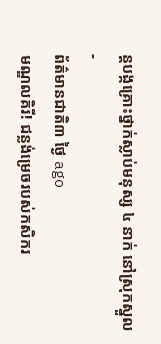ន្តបង្កគ្រោះថ្នាក់ស្លាប់មនុស្ស ៤ នាក់ នៅស្រុកស្នួល
-
ព័ត៌មានជាតិ៣ ថ្ងៃ ago
មណ្ឌលគិរី! ជន្លង់ម្រេចរបស់កសិករ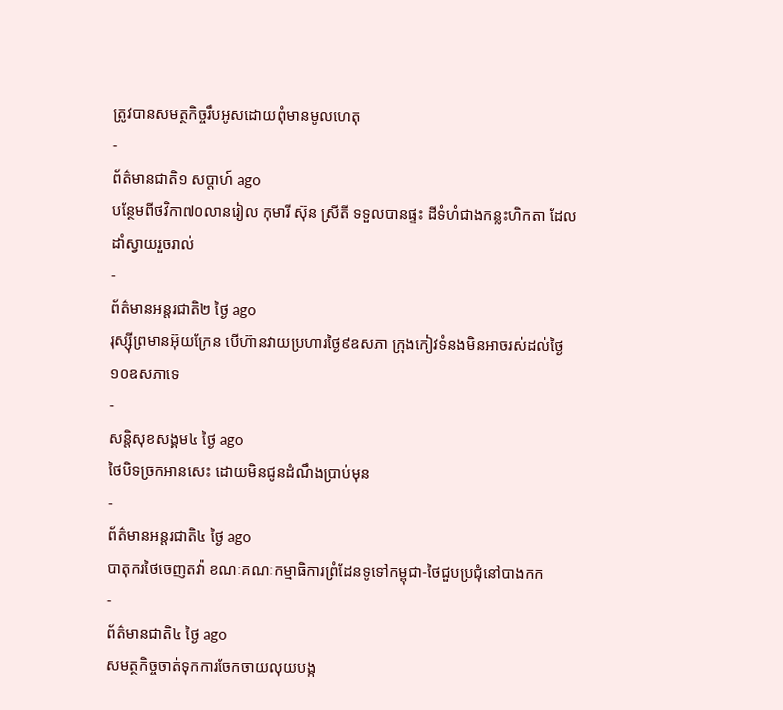ត្រូវបានសមត្ថកិច្ចរឹបអូសដោយពុំមានមូលហេតុ
-
ព័ត៌មានជាតិ១ សប្តាហ៍ ago
បន្ថែមពីថវិកា៧០លានរៀល កុមារី ស៊ុន ស្រីតី ទទួលបានផ្ទះ ដីទំហំជាងកន្លះហិកតា ដែលដាំស្វាយរួចរាល់
-
ព័ត៌មានអន្ដរជាតិ២ ថ្ងៃ ago
រុស្ស៊ីព្រមានអ៊ុយក្រែន បើហ៊ានវាយប្រហារថ្ងៃ៩ឧសភា ក្រុងកៀវទំនងមិនអាចរស់ដល់ថ្ងៃ១០ឧសភាទេ
-
សន្តិសុខសង្គម៤ ថ្ងៃ ago
ថៃបិទច្រកអានសេះ ដោយមិនជូនដំណឹងប្រាប់មុន
-
ព័ត៌មានអន្ដរជាតិ៤ ថ្ងៃ ago
បាតុករថៃចេញតវ៉ា ខណៈគណៈកម្មាធិការព្រំដែនទូទៅកម្ពុជា-ថៃជួបប្រជុំនៅបាងកក
-
ព័ត៌មានជាតិ៤ ថ្ងៃ ago
សមត្ថកិច្ចចាត់ទុកការចែកចាយលុយបង្ក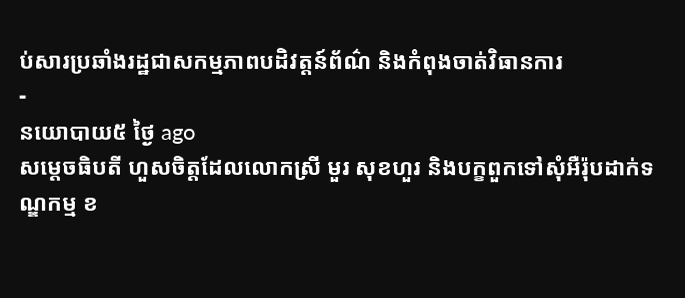ប់សារប្រឆាំងរដ្ឋជាសកម្មភាពបដិវត្តន៍ព័ណ៌ និងកំពុងចាត់វិធានការ
-
នយោបាយ៥ ថ្ងៃ ago
សម្តេចធិបតី ហួសចិត្តដែលលោកស្រី មួរ សុខហួរ និងបក្ខពួកទៅសុំអឺរ៉ុបដាក់ទណ្ឌកម្ម ខ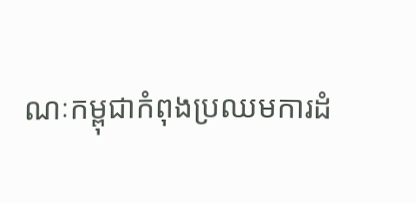ណៈកម្ពុជាកំពុងប្រឈមការដំ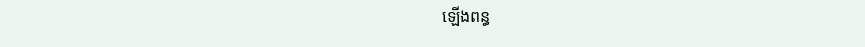ឡើងពន្ធ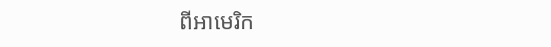ពីអាមេរិក